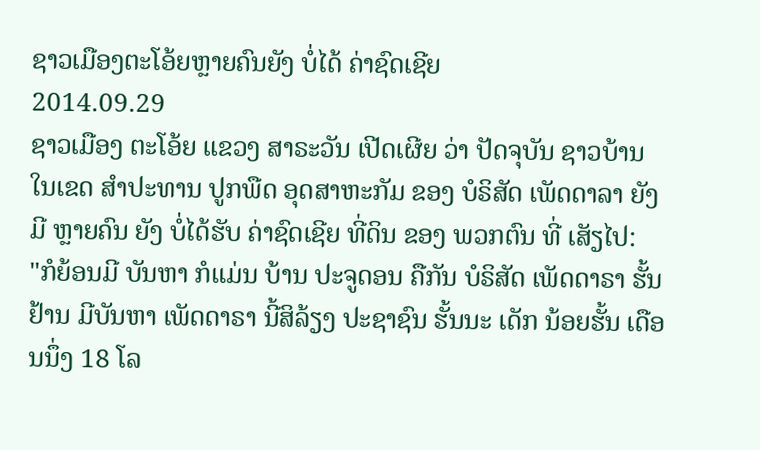ຊາວເມືອງຕະໂອ້ຍຫຼາຍຄົນຍັງ ບໍ່ໄດ້ ຄ່າຊົດເຊີຍ
2014.09.29
ຊາວເມືອງ ຕະໂອ້ຍ ແຂວງ ສາຣະວັນ ເປີດເຜີຍ ວ່າ ປັດຈຸບັນ ຊາວບ້ານ ໃນເຂດ ສໍາປະທານ ປູກພືດ ອຸດສາຫະກັມ ຂອງ ບໍຣິສັດ ເພັດດາລາ ຍັງມີ ຫຼາຍຄົນ ຍັງ ບໍ່ໄດ້ຮັບ ຄ່າຊົດເຊີຍ ທີ່ດິນ ຂອງ ພວກຕົນ ທີ່ ເສັຽໄປ:
"ກໍຍ້ອນມີ ບັນຫາ ກໍແມ່ນ ບ້ານ ປະຈູດອນ ຄືກັນ ບໍຣິສັດ ເພັດດາຣາ ຮັ້ນຢ້ານ ມີບັນຫາ ເພັດດາຣາ ນີ້ສິລ້ຽງ ປະຊາຊົນ ຮັ້ນນະ ເດັກ ນ້ອຍຮັ້ນ ເດືອນນຶ່ງ 18 ໂລ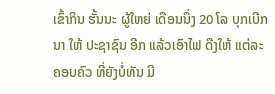ເຂົ້າກິນ ຮັ້ນນະ ຜູ້ໃຫຍ່ ເດືອນນຶ່ງ 20 ໂລ ບຸກເບີກນາ ໃຫ້ ປະຊາຊົນ ອີກ ແລ້ວເອົາໄຟ ດືງໃຫ້ ແຕ່ລະ ຄອບຄົວ ທີ່ຍັງບໍ່ທັນ ມີ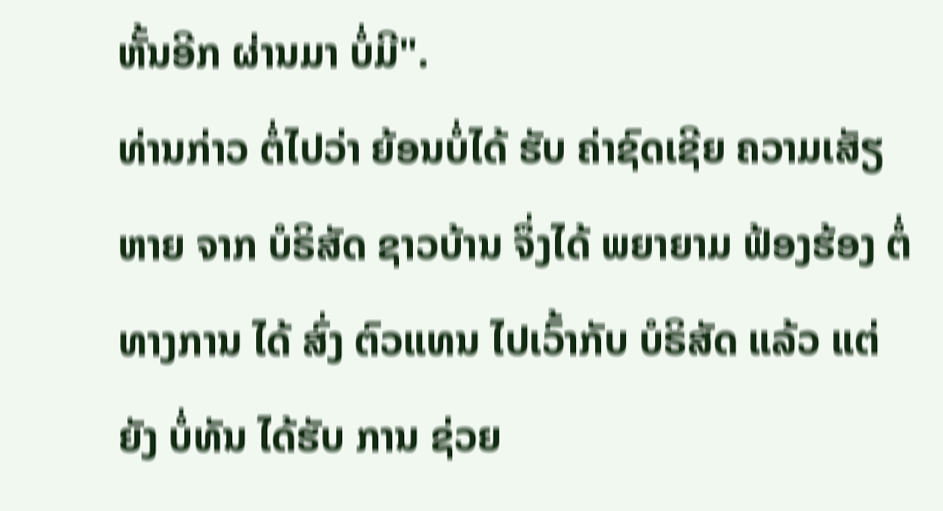ຫັ້ນອີກ ຜ່ານມາ ບໍ່ມີ".
ທ່ານກ່າວ ຕໍ່ໄປວ່າ ຍ້ອນບໍ່ໄດ້ ຮັບ ຄ່າຊົດເຊີຍ ຄວາມເສັຽຫາຍ ຈາກ ບໍຣິສັດ ຊາວບ້ານ ຈຶ່ງໄດ້ ພຍາຍາມ ຟ້ອງຮ້ອງ ຕໍ່ ທາງການ ໄດ້ ສົ່ງ ຕົວແທນ ໄປເວົ້າກັບ ບໍຣິສັດ ແລ້ວ ແຕ່ຍັງ ບໍ່ທັນ ໄດ້ຮັບ ການ ຊ່ວຍ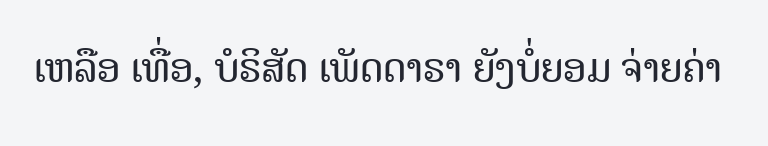ເຫລືອ ເທື່ອ, ບໍຣິສັດ ເພັດດາຣາ ຍັງບໍ່ຍອມ ຈ່າຍຄ່າ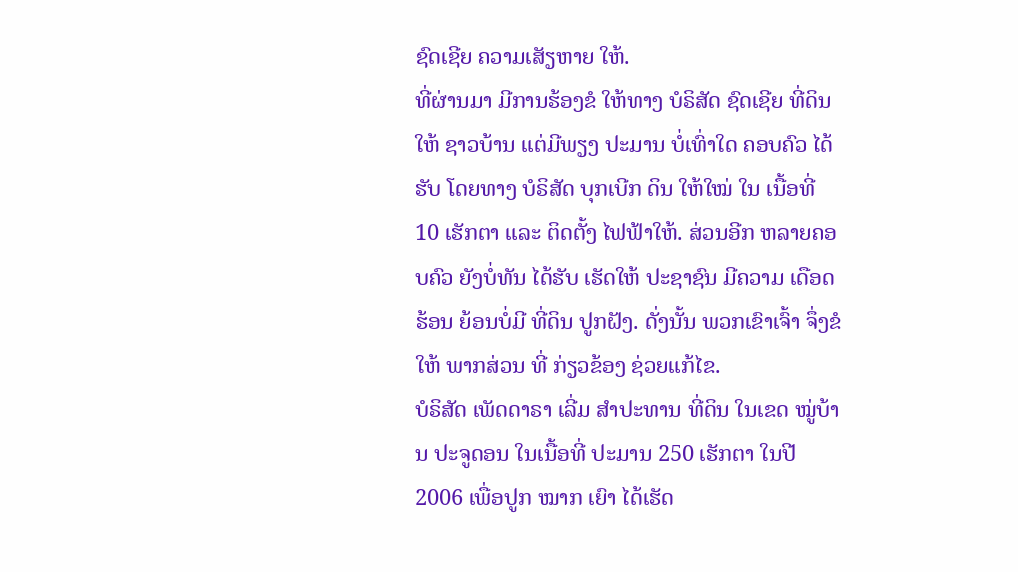ຊົດເຊີຍ ຄວາມເສັຽຫາຍ ໃຫ້.
ທີ່ຜ່ານມາ ມີການຮ້ອງຂໍ ໃຫ້ທາງ ບໍຣິສັດ ຊົດເຊີຍ ທີ່ດິນໃຫ້ ຊາວບ້ານ ແຕ່ມີພຽງ ປະມານ ບໍ່ເທົ່າໃດ ຄອບຄົວ ໄດ້ຮັບ ໂດຍທາງ ບໍຣິສັດ ບຸກເບີກ ດິນ ໃຫ້ໃໝ່ ໃນ ເນື້ອທີ່ 10 ເຮັກຕາ ແລະ ຕິດຕັ້ງ ໄຟຟ້າໃຫ້. ສ່ວນອີກ ຫລາຍຄອບຄົວ ຍັງບໍ່ທັນ ໄດ້ຮັບ ເຮັດໃຫ້ ປະຊາຊົນ ມີຄວາມ ເດືອດຮ້ອນ ຍ້ອນບໍ່ມີ ທີ່ດິນ ປູກຝັງ. ດັ່ງນັ້ນ ພວກເຂົາເຈົ້າ ຈຶ່ງຂໍໃຫ້ ພາກສ່ວນ ທີ່ ກ່ຽວຂ້ອງ ຊ່ວຍແກ້ໄຂ.
ບໍຣິສັດ ເພັດດາຣາ ເລີ່ມ ສໍາປະທານ ທີ່ດິນ ໃນເຂດ ໝູ່ບ້ານ ປະຈູດອນ ໃນເນື້ອທີ່ ປະມານ 250 ເຮັກຕາ ໃນປີ 2006 ເພື່ອປູກ ໝາກ ເຍົາ ໄດ້ເຮັດ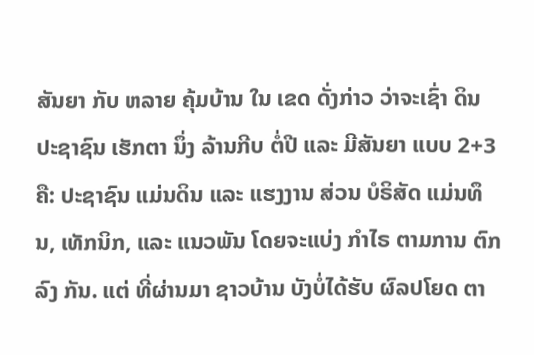ສັນຍາ ກັບ ຫລາຍ ຄຸ້ມບ້ານ ໃນ ເຂດ ດັ່ງກ່າວ ວ່າຈະເຊົ່າ ດິນ ປະຊາຊົນ ເຮັກຕາ ນຶ່ງ ລ້ານກີບ ຕໍ່ປີ ແລະ ມີສັນຍາ ແບບ 2+3 ຄື: ປະຊາຊົນ ແມ່ນດິນ ແລະ ແຮງງານ ສ່ວນ ບໍຣິສັດ ແມ່ນທຶນ, ເທັກນິກ, ແລະ ແນວພັນ ໂດຍຈະແບ່ງ ກໍາໄຣ ຕາມການ ຕົກລົງ ກັນ. ແຕ່ ທີ່ຜ່ານມາ ຊາວບ້ານ ບັງບໍ່ໄດ້ຮັບ ຜົລປໂຍດ ຕາ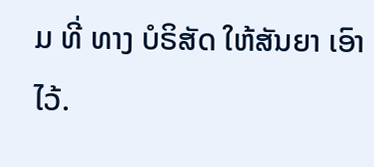ມ ທີ່ ທາງ ບໍຣິສັດ ໃຫ້ສັນຍາ ເອົາໄວ້.